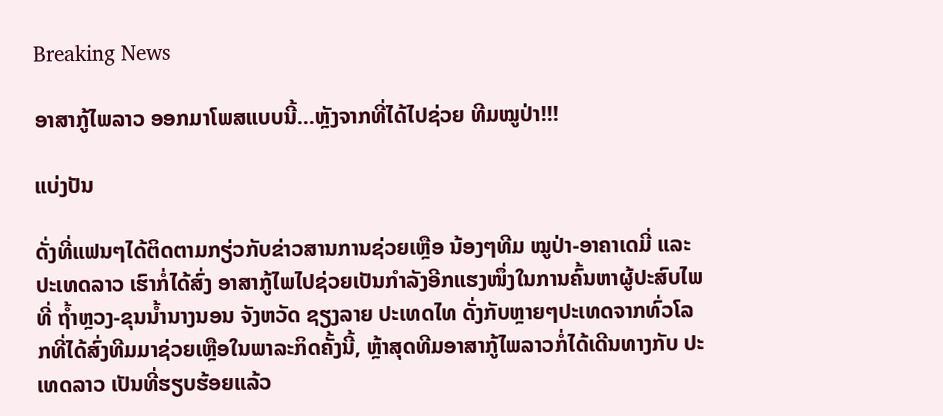Breaking News

ອາສາກູ້ໄພລາວ ອອກມາໂພສແບບນີ້…ຫຼັງຈາກທີ່ໄດ້ໄປຊ່ວຍ ທີມໝູປ່າ!!!

ແບ່ງປັນ

ດັ່ງທີ່ແຟນໆໄດ້ຕິດຕາມກຽ່ວກັບຂ່າວສານການຊ່ວຍເຫຼືອ ນ້ອງໆທີມ ໝູປ່າ-ອາຄາເດມີ່ ແລະ ປະເທດລາວ ເຮົາກໍ່ໄດ້ສົ່ງ ອາສາກູ້ໄພໄປຊ່ວຍເປັນກຳລັງອີກແຮງໜຶ່ງໃນການຄົ້ນຫາຜູ້ປະສົບໄພທີ່ ຖໍ້າຫຼວງ-ຂຸນນໍ້ານາງນອນ ຈັງຫວັດ ຊຽງລາຍ ປະເທດໄທ ດັ່ງກັບຫຼາຍໆປະເທດຈາກທົ່ວໂລກທີ່ໄດ້ສົ່ງທີມມາຊ່ວຍເຫຼືອໃນພາລະກິດຄັ້ງນີ້, ຫຼ້າສຸດທີມອາສາກູ້ໄພລາວກໍ່ໄດ້ເດີນທາງກັບ ປະເທດລາວ ເປັນທີ່ຮຽບຮ້ອຍແລ້ວ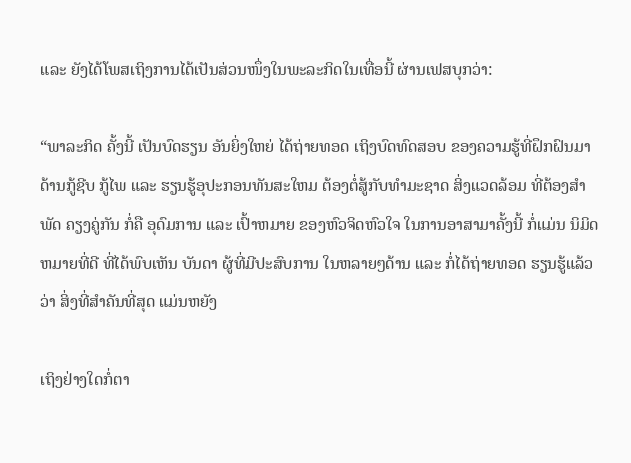ແລະ ຍັງໄດ້ໂພສເຖິງການໄດ້ເປັນສ່ວນໜຶ່ງໃນພະລະກິດໃນເທື່ອນີ້ ຜ່ານເຟສບຸກວ່າ:

“ພາລະກິດ ຄັ້ງນີ້ ເປັນບົດຮຽນ ອັນຍິ່ງໃຫຍ່ ໄດ້ຖ່າຍທອດ ເຖິງບົດທົດສອບ ຂອງຄວາມຮູ້ທີ່ຝຶກຝົນມາ ດ້ານກູ້ຊີບ ກູ້ໄພ ແລະ ຮຽນຮູ້ອຸປະກອນທັນສະໃຫມ ຕ້ອງຕໍ່ສູ້ກັບທຳມະຊາດ ສິ່ງແວດລ້ອມ ທີ່ຕ້ອງສຳພັດ ຄຽງຄູ່ກັນ ກໍ່ຄື ອຸດົມການ ແລະ ເປົ້າຫມາຍ ຂອງຫົວຈິດຫົວໃຈ ໃນການອາສາມາຄັ້ງນີ້ ກໍ່ແມ່ນ ນິມິດຫມາຍທີ່ດີ ທີ່ໄດ້ພົບເຫັນ ບັນດາ ຜູ້ທີ່ມີປະສົບການ ໃນຫລາຍໆດ້ານ ແລະ ກໍ່ໄດ້ຖ່າຍທອດ ຮຽນຮູ້ແລ້ວ ວ່າ ສິ່ງທີ່ສຳຄັນທີ່ສຸດ ແມ່ນຫຍັງ

ເຖິງຢ່າງໃດກໍ່ຕາ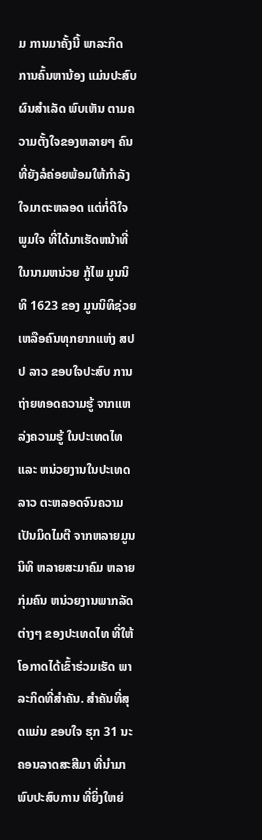ມ ການມາຄັ້ງນີ້ ພາລະກິດ ການຄົ້ນຫານ້ອງ ແມ່ນປະສົບຜົນສຳເລັດ ພົບເຫັນ ຕາມຄວາມຕັ້ງໃຈຂອງຫລາຍໆ ຄົນທີ່ຍັງລໍຄ່ອຍພ້ອມໃຫ້ກຳລັງໃຈມາຕະຫລອດ ແຕ່ກໍ່ດີໃຈ ພູມໃຈ ທີ່ໄດ້ມາເຮັດຫນ້າທີ່ໃນນາມຫນ່ວຍ ກູ້ໄພ ມູນນິທິ 1623 ຂອງ ມູນນິທິຊ່ວຍເຫລືອຄົນທຸກຍາກແຫ່ງ ສປປ ລາວ ຂອບໃຈປະສົບ ການຖ່າຍທອດຄວາມຮູ້ ຈາກແຫລ່ງຄວາມຮູ້ ໃນປະເທດໄທ ແລະ ຫນ່ວຍງານໃນປະເທດລາວ ຕະຫລອດຈົນຄວາມເປັນມິດໄມຕີ ຈາກຫລາຍມູນນິທິ ຫລາຍສະມາຄົມ ຫລາຍກຸ່ມຄົນ ຫນ່ວຍງານພາກລັດຕ່າງໆ ຂອງປະເທດໄທ ທີ່ໃຫ້ໂອກາດໄດ້ເຂົ້າຮ່ວມເຮັດ ພາລະກິດທີ່ສຳຄັນ. ສຳຄັນທີ່ສຸດແມ່ນ ຂອບໃຈ ຮຸກ 31 ນະຄອນລາດສະສີມາ ທີ່ນຳມາພົບປະສົບການ ທີ່ຍິ່ງໃຫຍ່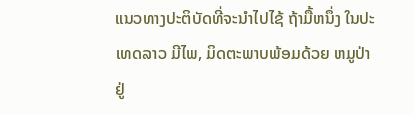ແນວທາງປະຕິບັດທີ່ຈະນຳໄປໄຊ້ ຖ້າມື້ຫນຶ່ງ ໃນປະເທດລາວ ມີໄພ, ມິດຕະພາບພ້ອມດ້ວຍ ຫມູປ່າ ຢູ່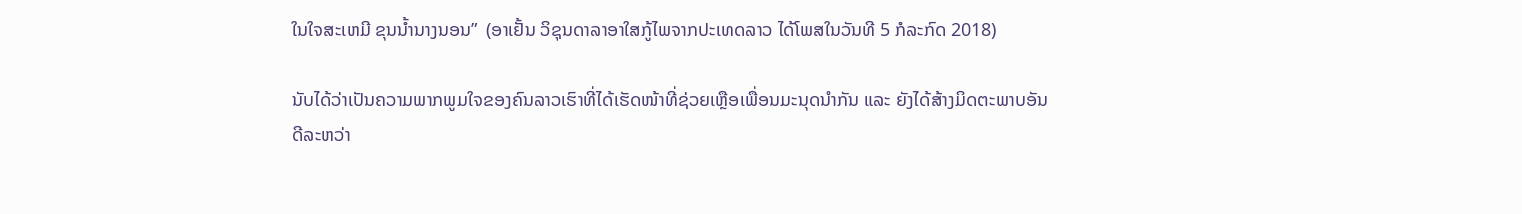ໃນໃຈສະເຫມີ ຂຸນນ້ຳນາງນອນ”  (ອາເຢັ້ນ ວິຊຸນດາລາອາໃສກູ້ໄພຈາກປະເທດລາວ ໄດ້ໂພສໃນວັນທີ 5 ກໍລະກົດ 2018)

ນັບໄດ້ວ່າເປັນຄວາມພາກພູມໃຈຂອງຄົນລາວເຮົາທີ່ໄດ້ເຮັດໜ້າທີ່ຊ່ວຍເຫຼືອເພື່ອນມະນຸດນຳກັນ ແລະ ຍັງໄດ້ສ້າງມິດຕະພາບອັນດີລະຫວ່າ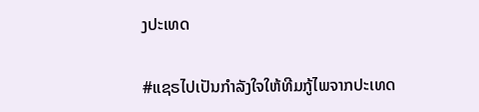ງປະເທດ

#ແຊຣໄປເປັນກຳລັງໃຈໃຫ້ທີມກູ້ໄພຈາກປະເທດ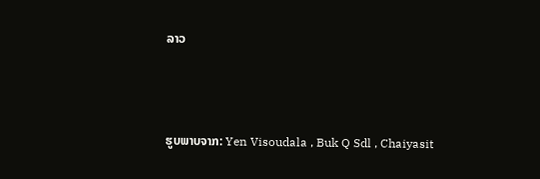ລາວ



ຮູບພາບຈາກ: Yen Visoudala , Buk Q Sdl , Chaiyasit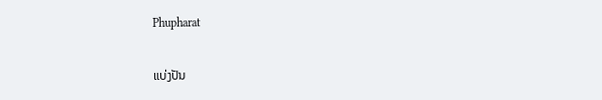Phupharat

ແບ່ງປັນ